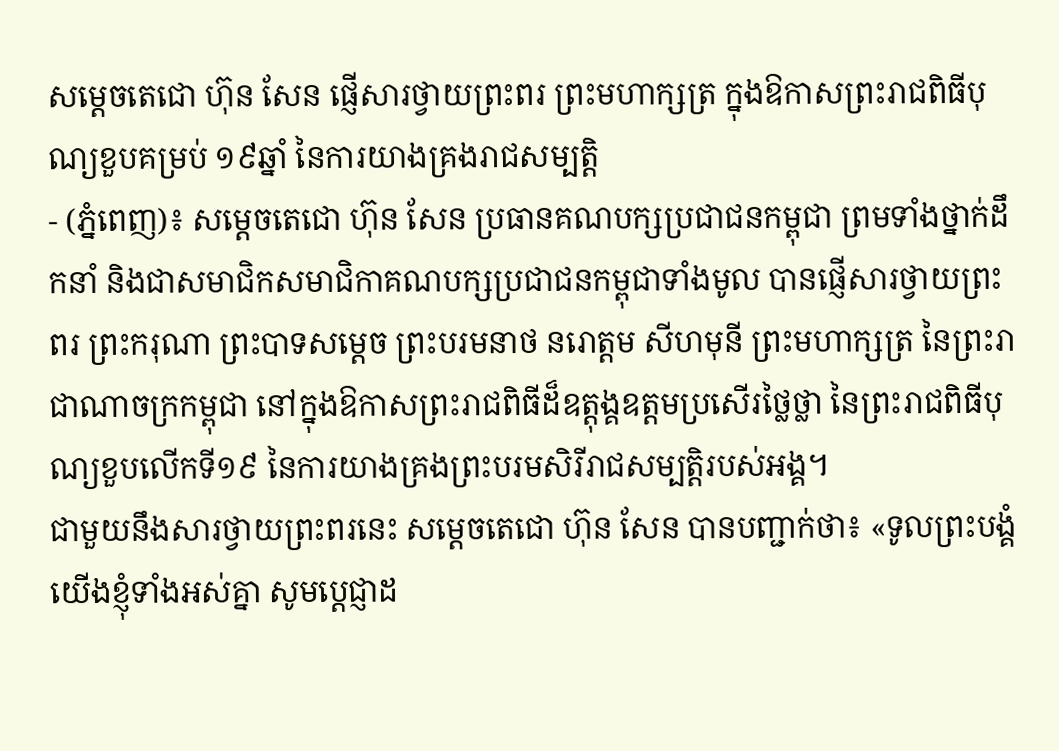សម្តេចតេជោ ហ៊ុន សែន ផ្ញើសារថ្វាយព្រះពរ ព្រះមហាក្សត្រ ក្នុងឱកាសព្រះរាជពិធីបុណ្យខួបគម្រប់ ១៩ឆ្នាំ នៃការយាងគ្រងរាជសម្បត្តិ
- (ភ្នំពេញ)៖ សម្តេចតេជោ ហ៊ុន សែន ប្រធានគណបក្សប្រជាជនកម្ពុជា ព្រមទាំងថ្នាក់ដឹកនាំ និងជាសមាជិកសមាជិកាគណបក្សប្រជាជនកម្ពុជាទាំងមូល បានផ្ញើសារថ្វាយព្រះពរ ព្រះករុណា ព្រះបាទសម្តេច ព្រះបរមនាថ នរោត្តម សីហមុនី ព្រះមហាក្សត្រ នៃព្រះរាជាណាចក្រកម្ពុជា នៅក្នុងឱកាសព្រះរាជពិធីដ៏ឧត្ដុង្គឧត្ដមប្រសើរថ្លៃថ្លា នៃព្រះរាជពិធីបុណ្យខួបលើកទី១៩ នៃការយាងគ្រងព្រះបរមសិរីរាជសម្បត្តិរបស់អង្គ។
ជាមួយនឹងសារថ្វាយព្រះពរនេះ សម្តេចតេជោ ហ៊ុន សែន បានបញ្ជាក់ថា៖ «ទូលព្រះបង្គំយើងខ្ញុំទាំងអស់គ្នា សូមប្តេជ្ញាដ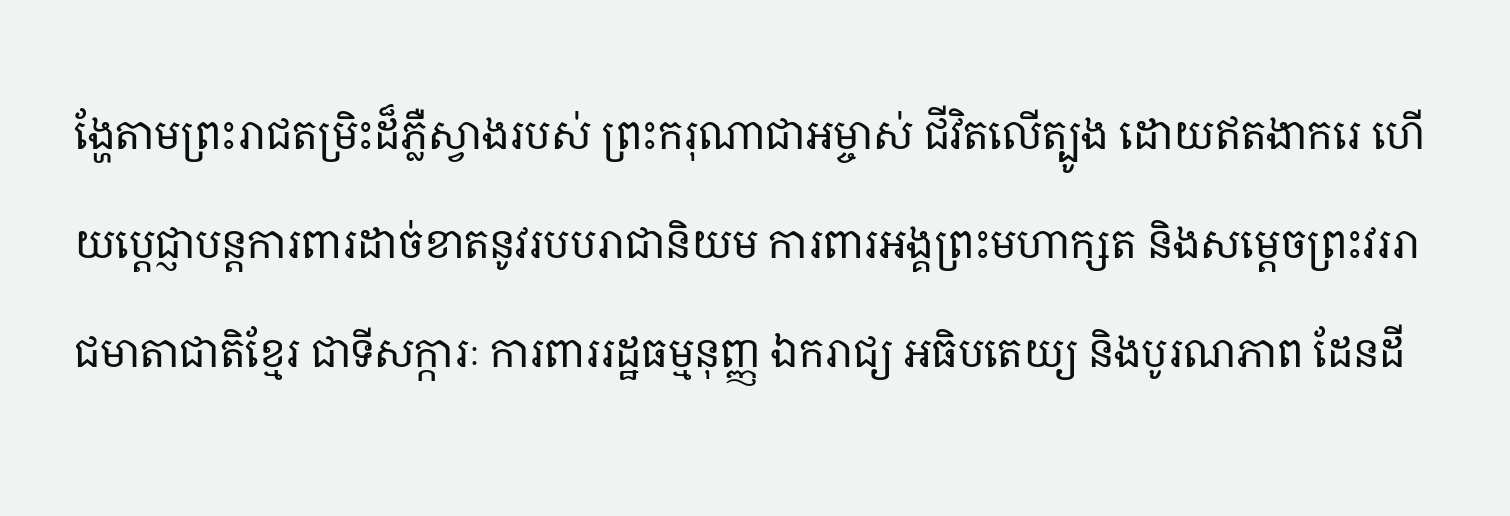ង្ហែតាមព្រះរាជតម្រិះដ៏ភ្លឺស្វាងរបស់ ព្រះករុណាជាអម្ចាស់ ជីវិតលើត្បូង ដោយឥតងាករេ ហើយប្តេជ្ញាបន្តការពារដាច់ខាតនូវរបបរាជានិយម ការពារអង្គព្រះមហាក្សត និងសម្តេចព្រះវររាជមាតាជាតិខ្មែរ ជាទីសក្ការៈ ការពាររដ្ឋធម្មនុញ្ញ ឯករាជ្យ អធិបតេយ្យ និងបូរណភាព ដែនដី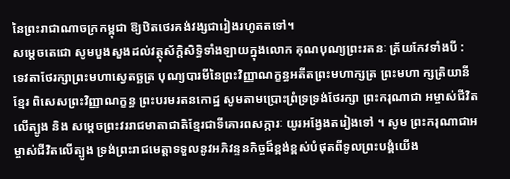នៃព្រះរាជាណាចក្រកម្ពុជា ឱ្យឋិតថេរគង់វង្សជារៀងរហូតតទៅ។
សម្តេចតេជោ សូមបួងសួងដល់វត្ថុស័ក្តិសិទ្ធិទាំងឡាយក្នុងលោក គុណបុណ្យព្រះរតនៈ ត្រ័យកែវទាំងបី : ទេវតាថែរក្សាព្រះមហាស្វេតច្ឆត្រ បុណ្យបារមីនៃព្រះវិញ្ញាណក្ខន្ធអតីតព្រះមហាក្សត្រ ព្រះមហា ក្សត្រិយានីខ្មែរ ពិសេសព្រះវិញ្ញាណក្ខន្ធ ព្រះបរមរតនកោដ្ឋ សូមតាមប្រោះព្រំទ្រទ្រង់ថែរក្សា ព្រះករុណាជា អម្ចាស់ជីវិតលើត្បូង និង សម្តេចព្រះវររាជមាតាជាតិខ្មែរជាទីគោរពសក្ការៈ យូរអង្វែងតរៀងទៅ ។ សូម ព្រះករុណាជាអម្ចាស់ជីវិតលើត្បូង ទ្រង់ព្រះរាជមេត្តាទទួលនូវអភិវន្ទនកិច្ចដ៏ខ្ពង់ខ្ពស់បំផុតពីទូលព្រះបង្គំយើង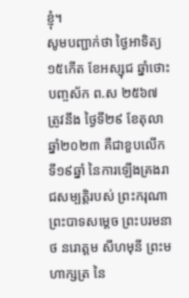ខ្ញុំ។
សូមបញ្ជាក់ថា ថ្ងៃអាទិត្យ ១៥កើត ខែអស្សុជ ឆ្នាំថោះ បញ្ចស័ក ព.ស ២៥៦៧ ត្រូវនឹង ថ្ងៃទី២៩ ខែតុលា ឆ្នាំ២០២៣ គឺជាខួបលើកទី១៩ឆ្នាំ នៃការឡើងគ្រងរាជសម្បត្តិរបស់ ព្រះករុណា ព្រះបាទសម្ដេច ព្រះបរមនាថ នរោត្ដម សីហមុនី ព្រះមហាក្សត្រ នៃ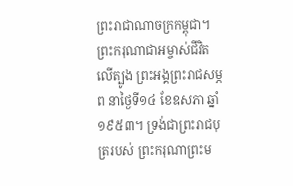ព្រះរាជាណាចក្រកម្ពុជា។ ព្រះករុណាជាអម្ចាស់ជីវិតលើត្បូង ព្រះអង្គព្រះរាជសម្ភព នាថ្ងៃទី១៤ ខែឧសភា ឆ្នាំ១៩៥៣។ ទ្រង់ជាព្រះរាជបុត្ររបស់ ព្រះករុណាព្រះម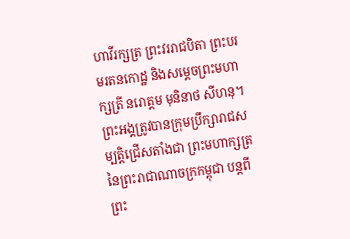ហាវីរក្សត្រ ព្រះវររាជបិតា ព្រះបរមរតនកោដ្ឋ និងសម្ដេចព្រះមហាក្សត្រី នរោត្ដម មុនិនាថ សីហនុ។ ព្រះអង្គត្រូវបានក្រុមប្រឹក្សារាជសម្បត្តិជ្រើសតាំងជា ព្រះមហាក្សត្រ នៃព្រះរាជាណាចក្រកម្ពុជា បន្តពីព្រះ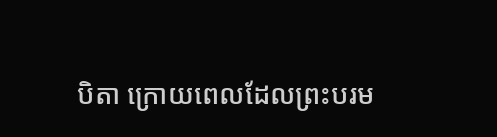បិតា ក្រោយពេលដែលព្រះបរម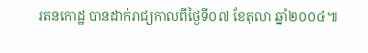រតនកោដ្ឋ បានដាក់រាជ្យកាលពីថ្ងៃទី០៧ ខែតុលា ឆ្នាំ២០០៤៕